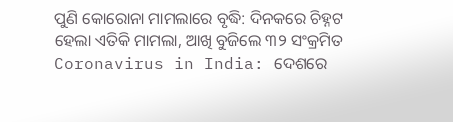ପୁଣି କୋରୋନା ମାମଲାରେ ବୃଦ୍ଧି: ଦିନକରେ ଚିହ୍ନଟ ହେଲା ଏତିକି ମାମଲା, ଆଖି ବୁଜିଲେ ୩୨ ସଂକ୍ରମିତ
Coronavirus in India: ଦେଶରେ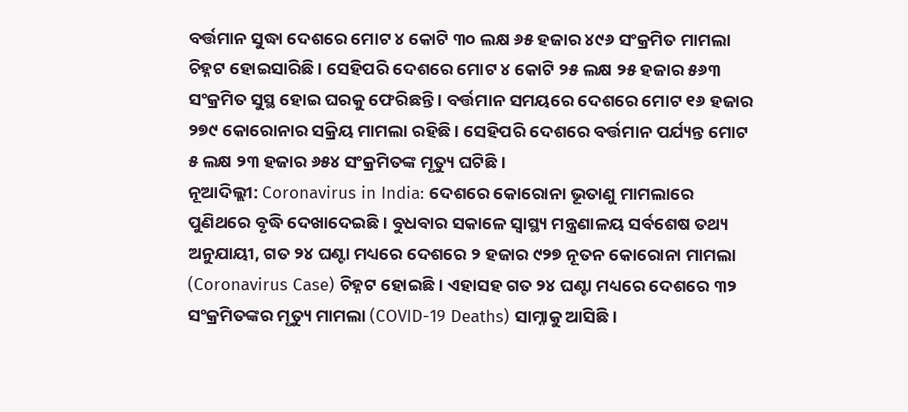ବର୍ତ୍ତମାନ ସୁଦ୍ଧା ଦେଶରେ ମୋଟ ୪ କୋଟି ୩୦ ଲକ୍ଷ ୬୫ ହଜାର ୪୯୬ ସଂକ୍ରମିତ ମାମଲା ଚିହ୍ନଟ ହୋଇସାରିଛି । ସେହିପରି ଦେଶରେ ମୋଟ ୪ କୋଟି ୨୫ ଲକ୍ଷ ୨୫ ହଜାର ୫୬୩ ସଂକ୍ରମିତ ସୁସ୍ଥ ହୋଇ ଘରକୁ ଫେରିଛନ୍ତି । ବର୍ତ୍ତମାନ ସମୟରେ ଦେଶରେ ମୋଟ ୧୬ ହଜାର ୨୭୯ କୋରୋନାର ସକ୍ରିୟ ମାମଲା ରହିଛି । ସେହିପରି ଦେଶରେ ବର୍ତ୍ତମାନ ପର୍ଯ୍ୟନ୍ତ ମୋଟ ୫ ଲକ୍ଷ ୨୩ ହଜାର ୬୫୪ ସଂକ୍ରମିତଙ୍କ ମୃତ୍ୟୁ ଘଟିଛି ।
ନୂଆଦିଲ୍ଲୀ: Coronavirus in India: ଦେଶରେ କୋରୋନା ଭୂତାଣୁ ମାମଲାରେ ପୁଣିଥରେ ବୃଦ୍ଧି ଦେଖାଦେଇଛି । ବୁଧବାର ସକାଳେ ସ୍ୱାସ୍ଥ୍ୟ ମନ୍ତ୍ରଣାଳୟ ସର୍ବଶେଷ ତଥ୍ୟ ଅନୁଯାୟୀ, ଗତ ୨୪ ଘଣ୍ଟା ମଧ୍ୟରେ ଦେଶରେ ୨ ହଜାର ୯୨୭ ନୂତନ କୋରୋନା ମାମଲା (Coronavirus Case) ଚିହ୍ନଟ ହୋଇଛି । ଏହାସହ ଗତ ୨୪ ଘଣ୍ଟା ମଧ୍ୟରେ ଦେଶରେ ୩୨ ସଂକ୍ରମିତଙ୍କର ମୃତ୍ୟୁ ମାମଲା (COVID-19 Deaths) ସାମ୍ନାକୁ ଆସିଛି ।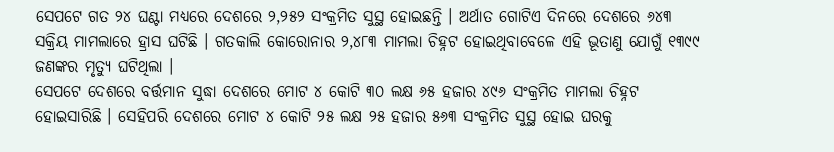ସେପଟେ ଗତ ୨୪ ଘଣ୍ଟା ମଧ୍ୟରେ ଦେଶରେ ୨,୨୫୨ ସଂକ୍ରମିତ ସୁସ୍ଥ ହୋଇଛନ୍ତି । ଅର୍ଥାତ ଗୋଟିଏ ଦିନରେ ଦେଶରେ ୬୪୩ ସକ୍ରିୟ ମାମଲାରେ ହ୍ରାସ ଘଟିଛି । ଗତକାଲି କୋରୋନାର ୨,୪୮୩ ମାମଲା ଚିହ୍ନଟ ହୋଇଥିବାବେଳେ ଏହି ଭୂତାଣୁ ଯୋଗୁଁ ୧୩୯୯ ଜଣଙ୍କର ମୃତ୍ୟୁ ଘଟିଥିଲା ।
ସେପଟେ ଦେଶରେ ବର୍ତ୍ତମାନ ସୁଦ୍ଧା ଦେଶରେ ମୋଟ ୪ କୋଟି ୩୦ ଲକ୍ଷ ୬୫ ହଜାର ୪୯୬ ସଂକ୍ରମିତ ମାମଲା ଚିହ୍ନଟ ହୋଇସାରିଛି । ସେହିପରି ଦେଶରେ ମୋଟ ୪ କୋଟି ୨୫ ଲକ୍ଷ ୨୫ ହଜାର ୫୬୩ ସଂକ୍ରମିତ ସୁସ୍ଥ ହୋଇ ଘରକୁ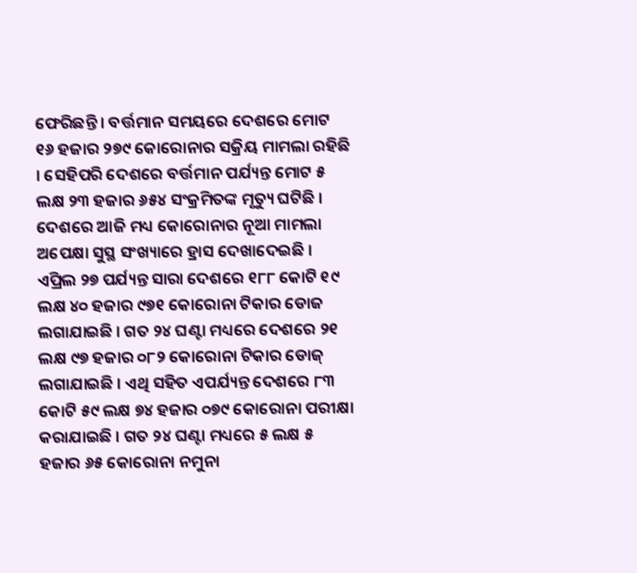ଫେରିଛନ୍ତି । ବର୍ତ୍ତମାନ ସମୟରେ ଦେଶରେ ମୋଟ ୧୬ ହଜାର ୨୭୯ କୋରୋନାର ସକ୍ରିୟ ମାମଲା ରହିଛି । ସେହିପରି ଦେଶରେ ବର୍ତ୍ତମାନ ପର୍ଯ୍ୟନ୍ତ ମୋଟ ୫ ଲକ୍ଷ ୨୩ ହଜାର ୬୫୪ ସଂକ୍ରମିତଙ୍କ ମୃତ୍ୟୁ ଘଟିଛି ।
ଦେଶରେ ଆଜି ମଧ୍ୟ କୋରୋନାର ନୂଆ ମାମଲା ଅପେକ୍ଷା ସୁସ୍ଥ ସଂଖ୍ୟାରେ ହ୍ରାସ ଦେଖାଦେଇଛି । ଏପ୍ରିଲ ୨୭ ପର୍ଯ୍ୟନ୍ତ ସାରା ଦେଶରେ ୧୮୮ କୋଟି ୧୯ ଲକ୍ଷ ୪୦ ହଜାର ୯୭୧ କୋରୋନା ଟିକାର ଡୋଜ ଲଗାଯାଇଛି । ଗତ ୨୪ ଘଣ୍ଟା ମଧ୍ୟରେ ଦେଶରେ ୨୧ ଲକ୍ଷ ୯୭ ହଜାର ୦୮୨ କୋରୋନା ଟିକାର ଡୋଜ୍ ଲଗାଯାଇଛି । ଏଥି ସହିତ ଏପର୍ଯ୍ୟନ୍ତ ଦେଶରେ ୮୩ କୋଟି ୫୯ ଲକ୍ଷ ୭୪ ହଜାର ୦୭୯ କୋରୋନା ପରୀକ୍ଷା କରାଯାଇଛି । ଗତ ୨୪ ଘଣ୍ଟା ମଧ୍ୟରେ ୫ ଲକ୍ଷ ୫ ହଜାର ୬୫ କୋରୋନା ନମୁନା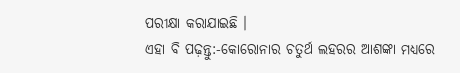ପରୀକ୍ଷା କରାଯାଇଛି ।
ଏହା ବି ପଢ଼ନ୍ତୁ:-କୋରୋନାର ଚତୁର୍ଥ ଲହରର ଆଶଙ୍କା ମଧ୍ୟରେ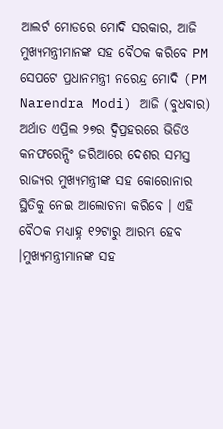ଆଲର୍ଟ ମୋଡରେ ମୋଦି ସରକାର, ଆଜି ମୁଖ୍ୟମନ୍ତ୍ରୀମାନଙ୍କ ସହ ବୈଠକ କରିବେ PM
ସେପଟେ ପ୍ରଧାନମନ୍ତ୍ରୀ ନରେନ୍ଦ୍ର ମୋଦି (PM Narendra Modi) ଆଜି (ବୁଧବାର) ଅର୍ଥାତ ଏପ୍ରିଲ ୨୭ର ଦ୍ୱିପ୍ରହରରେ ଭିଡିଓ କନଫରେନ୍ସିଂ ଜରିଆରେ ଦେଶର ସମସ୍ତ ରାଜ୍ୟର ମୁଖ୍ୟମନ୍ତ୍ରୀଙ୍କ ସହ କୋରୋନାର ସ୍ଥିତିକୁ ନେଇ ଆଲୋଚନା କରିବେ । ଏହି ବୈଠକ ମଧ୍ୟାହ୍ନ ୧୨ଟାରୁ ଆରମ୍ଭ ହେବ ।ମୁଖ୍ୟମନ୍ତ୍ରୀମାନଙ୍କ ସହ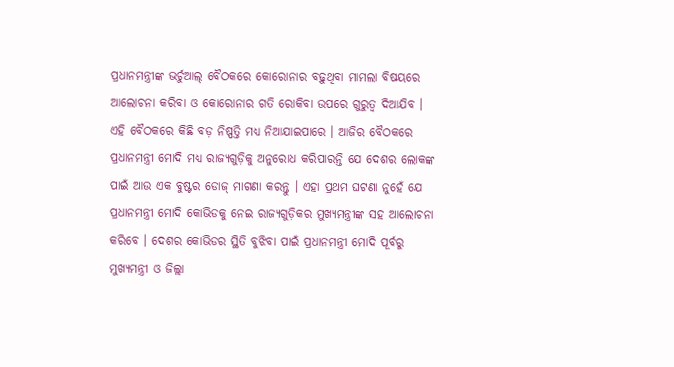ପ୍ରଧାନମନ୍ତ୍ରୀଙ୍କ ଭର୍ଚୁଆଲ୍ ବୈଠକରେ କୋରୋନାର ବଢ଼ୁଥିବା ମାମଲା ବିଷୟରେ ଆଲୋଚନା କରିବା ଓ କୋରୋନାର ଗତି ରୋକିବା ଉପରେ ଗୁରୁତ୍ୱ ଦିଆଯିବ । ଏହି ବୈଠକରେ କିଛି ବଡ଼ ନିଷ୍ପତ୍ତି ମଧ୍ୟ ନିଆଯାଇପାରେ । ଆଜିର ବୈଠକରେ ପ୍ରଧାନମନ୍ତ୍ରୀ ମୋଦି ମଧ୍ୟ ରାଜ୍ୟଗୁଡ଼ିକୁ ଅନୁରୋଧ କରିପାରନ୍ତି ଯେ ଦେଶର ଲୋକଙ୍କ ପାଇଁ ଆଉ ଏକ ବୁଷ୍ଟର ଡୋଜ୍ ମାଗଣା କରନ୍ତୁ । ଏହା ପ୍ରଥମ ଘଟଣା ନୁହେଁ ଯେ ପ୍ରଧାନମନ୍ତ୍ରୀ ମୋଦି କୋଭିଡକୁ ନେଇ ରାଜ୍ୟଗୁଡ଼ିକର ମୁଖ୍ୟମନ୍ତ୍ରୀଙ୍କ ସହ ଆଲୋଚନା କରିବେ । ଦେଶର କୋଭିଡର ସ୍ଥିତି ବୁଝିବା ପାଇଁ ପ୍ରଧାନମନ୍ତ୍ରୀ ମୋଦି ପୂର୍ବରୁ ମୁଖ୍ୟମନ୍ତ୍ରୀ ଓ ଜିଲ୍ଲା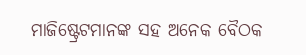ମାଜିଷ୍ଟ୍ରେଟମାନଙ୍କ ସହ ଅନେକ ବୈଠକ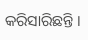କରିସାରିଛନ୍ତି ।